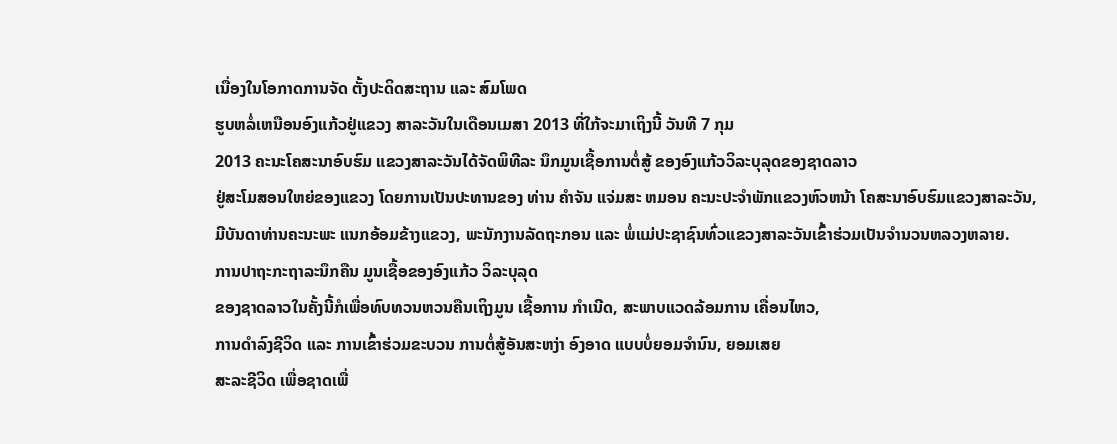ເນື່ອງໃນໂອກາດການຈັດ ຕັ້ງປະດິດສະຖານ ແລະ ສົມໂພດ
ຮູບຫລໍ່ເຫນືອນອົງແກ້ວຢູ່ແຂວງ ສາລະວັນໃນເດືອນເມສາ 2013 ທີ່ໃກ້ຈະມາເຖິງນີ້ ວັນທີ 7 ກຸມ
2013 ຄະນະໂຄສະນາອົບຮົມ ແຂວງສາລະວັນໄດ້ຈັດພິທີລະ ນຶກມູນເຊື້ອການຕໍ່ສູ້ ຂອງອົງແກ້ວວິລະບຸລຸດຂອງຊາດລາວ
ຢູ່ສະໂມສອນໃຫຍ່ຂອງແຂວງ ໂດຍການເປັນປະທານຂອງ ທ່ານ ຄຳຈັນ ແຈ່ມສະ ຫມອນ ຄະນະປະຈຳພັກແຂວງຫົວຫນ້າ ໂຄສະນາອົບຮົມແຂວງສາລະວັນ,
ມີບັນດາທ່ານຄະນະພະ ແນກອ້ອມຂ້າງແຂວງ, ພະນັກງານລັດຖະກອນ ແລະ ພໍ່ແມ່ປະຊາຊົນທົ່ວແຂວງສາລະວັນເຂົ້າຮ່ວມເປັນຈຳນວນຫລວງຫລາຍ.
ການປາຖະກະຖາລະນຶກຄືນ ມູນເຊື້ອຂອງອົງແກ້ວ ວິລະບຸລຸດ
ຂອງຊາດລາວໃນຄັ້ງນີ້ກໍເພື່ອທົບທວນຫວນຄືນເຖິງມູນ ເຊື້ອການ ກຳເນີດ, ສະພາບແວດລ້ອມການ ເຄື່ອນໄຫວ,
ການດຳລົງຊີວິດ ແລະ ການເຂົ້າຮ່ວມຂະບວນ ການຕໍ່ສູ້ອັນສະຫງ່າ ອົງອາດ ແບບບໍ່ຍອມຈຳນົນ, ຍອມເສຍ
ສະລະຊີວິດ ເພື່ອຊາດເພື່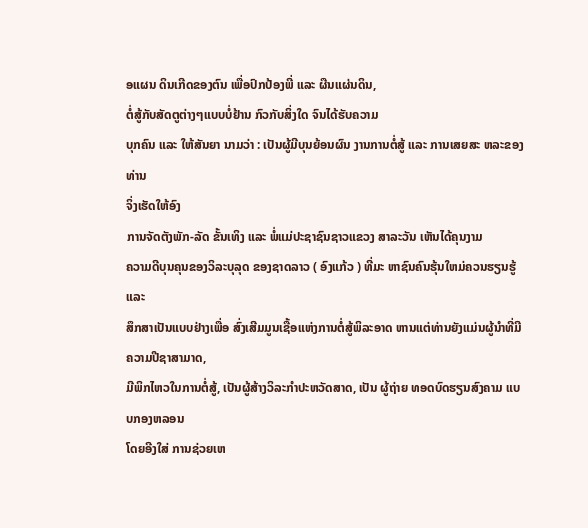ອແຜນ ດິນເກີດຂອງຕົນ ເພື່ອປົກປ້ອງພີ່ ແລະ ຜືນແຜ່ນດິນ,
ຕໍ່ສູ້ກັບສັດຕູຕ່າງໆແບບບໍ່ຢ້ານ ກົວກັບສິ່ງໃດ ຈົນໄດ້ຮັບຄວາມ
ບຸກຄົນ ແລະ ໃຫ້ສັນຍາ ນາມວ່າ : ເປັນຜູ້ມີບຸນຍ້ອນຜົນ ງານການຕໍ່ສູ້ ແລະ ການເສຍສະ ຫລະຂອງທ່ານ
ຈິ່ງເຮັດໃຫ້ອົງ
ການຈັດຕັງພັກ-ລັດ ຂັ້ນເທິງ ແລະ ພໍ່ແມ່ປະຊາຊົນຊາວແຂວງ ສາລະວັນ ເຫັນໄດ້ຄຸນງາມ
ຄວາມດີບຸນຄຸນຂອງວິລະບຸລຸດ ຂອງຊາດລາວ ( ອົງແກ້ວ ) ທີ່ມະ ຫາຊົນຄົນຮຸ້ນໃຫມ່ຄວນຮຽນຮູ້ ແລະ
ສຶກສາເປັນແບບຢ່າງເພື່ອ ສົ່ງເສີມມູນເຊື້ອແຫ່ງການຕໍ່ສູ້ພິລະອາດ ຫານແຕ່ທ່ານຍັງແມ່ນຜູ້ນຳທີ່ມີຄວາມປີຊາສາມາດ,
ມີພິກໄຫວໃນການຕໍ່ສູ້, ເປັນຜູ້ສ້າງວິລະກຳປະຫວັດສາດ, ເປັນ ຜູ້ຖ່າຍ ທອດບົດຮຽນສົງຄາມ ແບບກອງຫລອນ
ໂດຍອີງໃສ່ ການຊ່ວຍເຫ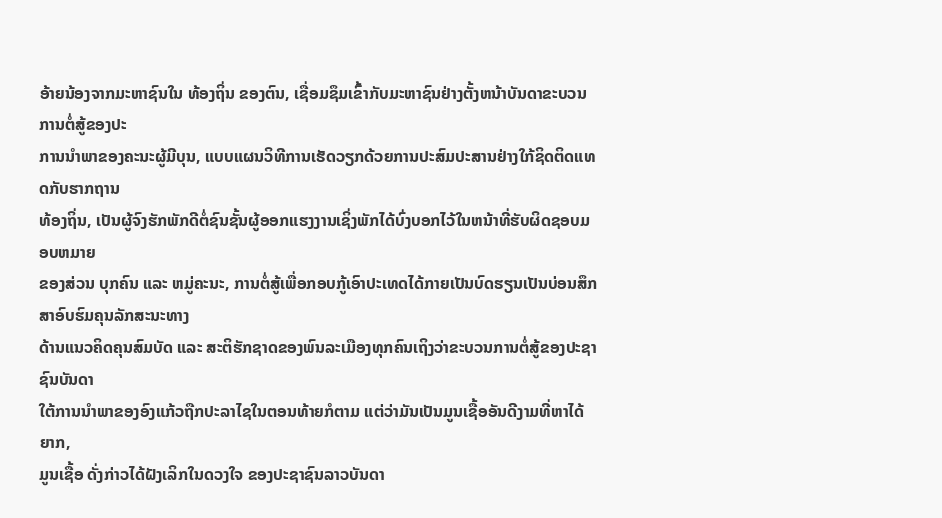ອ້າຍນ້ອງຈາກມະຫາຊົນໃນ ທ້ອງຖິ່ນ ຂອງຕົນ, ເຊື່ອມຊຶມເຂົ້າກັບມະຫາຊົນຢ່າງຕັ້ງຫນ້າບັນດາຂະບວນການຕໍ່ສູ້ຂອງປະ
ການນຳພາຂອງຄະນະຜູ້ມີບຸນ, ແບບແຜນວິທີການເຮັດວຽກດ້ວຍການປະສົມປະສານຢ່າງໃກ້ຊິດຕິດແທດກັບຮາກຖານ
ທ້ອງຖິ່ນ, ເປັນຜູ້ຈົງຮັກພັກດີຕໍ່ຊົນຊັ້ນຜູ້ອອກແຮງງານເຊິ່ງພັກໄດ້ບົ່ງບອກໄວ້ໃນຫນ້າທີ່ຮັບຜິດຊອບມອບຫມາຍ
ຂອງສ່ວນ ບຸກຄົນ ແລະ ຫມູ່ຄະນະ, ການຕໍ່ສູ້ເພື່ອກອບກູ້ເອົາປະເທດໄດ້ກາຍເປັນບົດຮຽນເປັນບ່ອນສຶກສາອົບຮົມຄຸນລັກສະນະທາງ
ດ້ານແນວຄິດຄຸນສົມບັດ ແລະ ສະຕິຮັກຊາດຂອງພົນລະເມືອງທຸກຄົນເຖິງວ່າຂະບວນການຕໍ່ສູ້ຂອງປະຊາຊົນບັນດາ
ໃຕ້ການນຳພາຂອງອົງແກ້ວຖືກປະລາໄຊໃນຕອນທ້າຍກໍຕາມ ແຕ່ວ່າມັນເປັນມູນເຊື້ອອັນດີງາມທີ່ຫາໄດ້ຍາກ,
ມູນເຊື້ອ ດັ່ງກ່າວໄດ້ຝັງເລິກໃນດວງໃຈ ຂອງປະຊາຊົນລາວບັນດາ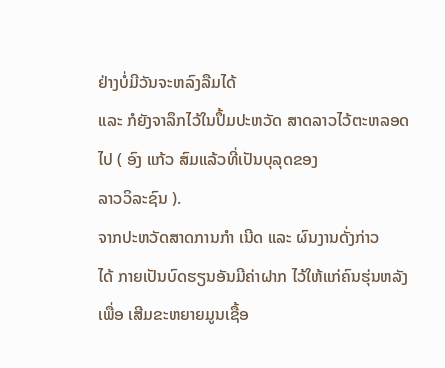ຢ່າງບໍ່ມີວັນຈະຫລົງລືມໄດ້
ແລະ ກໍຍັງຈາລຶກໄວ້ໃນປຶ້ມປະຫວັດ ສາດລາວໄວ້ຕະຫລອດໄປ ( ອົງ ແກ້ວ ສົມແລ້ວທີ່ເປັນບຸລຸດຂອງ
ລາວວິລະຊົນ ).
ຈາກປະຫວັດສາດການກຳ ເນີດ ແລະ ຜົນງານດັ່ງກ່າວ
ໄດ້ ກາຍເປັນບົດຮຽນອັນມີຄ່າຝາກ ໄວ້ໃຫ້ແກ່ຄົນຮຸ່ນຫລັງເພື່ອ ເສີມຂະຫຍາຍມູນເຊື້ອ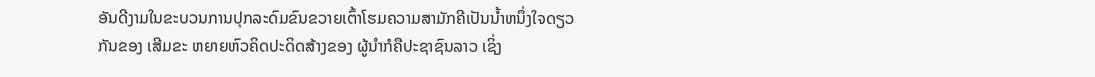ອັນດີງາມໃນຂະບວນການປຸກລະດົມຂົນຂວາຍເຕົ້າໂຮມຄວາມສາມັກຄີເປັນນ້ຳຫນຶ່ງໃຈດຽວ
ກັນຂອງ ເສີມຂະ ຫຍາຍຫົວຄິດປະດິດສ້າງຂອງ ຜູ້ນຳກໍຄືປະຊາຊົນລາວ ເຊິ່ງ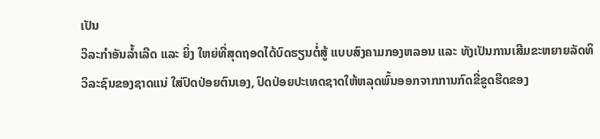ເປັນ
ວິລະກຳອັນລ້ຳເລີດ ແລະ ຍິ່ງ ໃຫຍ່ທີ່ສຸດຖອດໄດ້ບົດຮຽນຕໍ່ສູ້ ແບບສົງຄາມກອງຫລອນ ແລະ ທັງເປັນການເສີມຂະຫຍາຍລັດທິ
ວິລະຊົນຂອງຊາດແນ່ ໃສ່ປົດປ່ອຍຕົນເອງ, ປົດປ່ອຍປະເທດຊາດໃຫ້ຫລຸດພົ້ນອອກຈາກການກົດຂີ່ຂູດຮີດຂອງ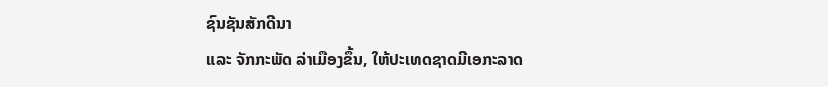ຊົນຊັນສັກດີນາ
ແລະ ຈັກກະພັດ ລ່າເມືອງຂຶ້ນ, ໃຫ້ປະເທດຊາດມີເອກະລາດ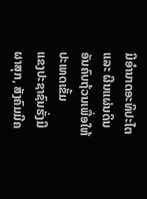ມີອຳນາດອະທິປະໄຕ ແລະ ຜືນແຜ່ນດິນອັນຄົບຖ້ວນເພື່ອໃຫ້ປະເທດເຂັ້ມ
ແຂງປະຊາຊົນຮັ່ງມີຜາສຸກ, ສັງຄົມມີຄ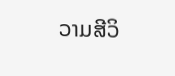ວາມສີວິ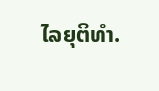ໄລຍຸຕິທຳ.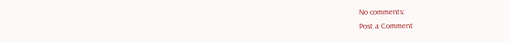No comments:
Post a Comment